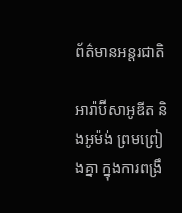ព័ត៌មានអន្តរជាតិ

អារ៉ាប៊ីសាអូឌីត និងអូម៉ង់ ព្រមព្រៀងគ្នា ក្នុងការពង្រឹ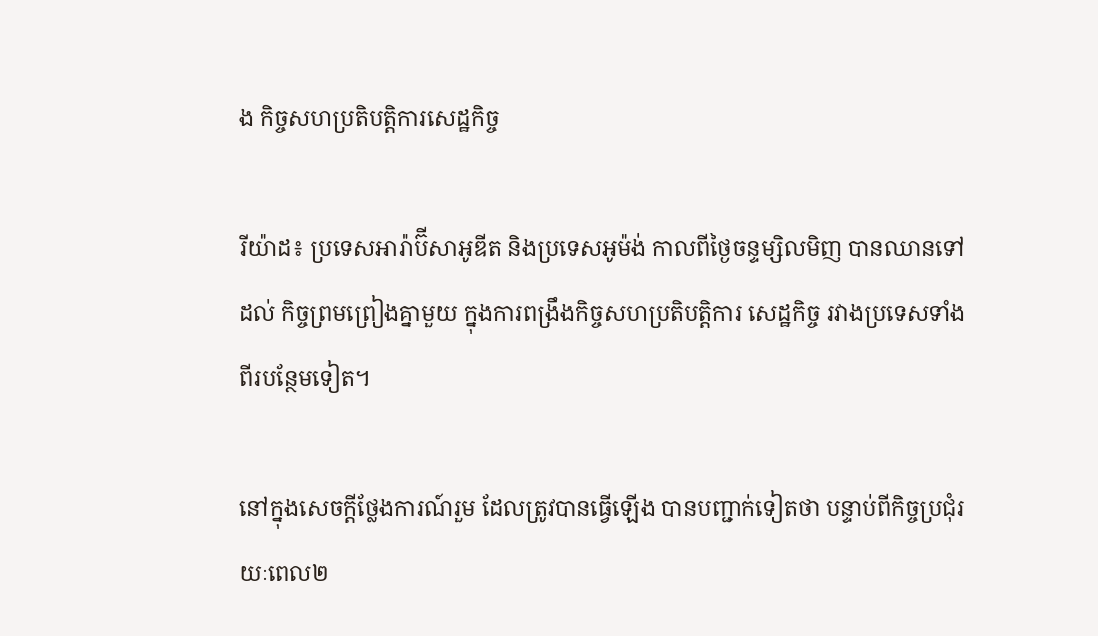ង កិច្ចសហប្រតិបត្តិការសេដ្ឋកិច្ច

រីយ៉ាដ៖ ប្រទេសអារ៉ាប៊ីសាអូឌីត និងប្រទេសអូម៉ង់ កាលពីថ្ងៃចន្ទម្សិលមិញ បានឈានទៅដល់ កិច្ចព្រមព្រៀងគ្នាមួយ ក្នុងការពង្រឹងកិច្ចសហប្រតិបត្តិការ សេដ្ឋកិច្ច រវាងប្រទេសទាំងពីរបន្ថែមទៀត។

នៅក្នុងសេចក្តីថ្លែងការណ៍រួម ដែលត្រូវបានធ្វើឡើង បានបញ្ជាក់ទៀតថា បន្ទាប់ពីកិច្ចប្រជុំរយៈពេល២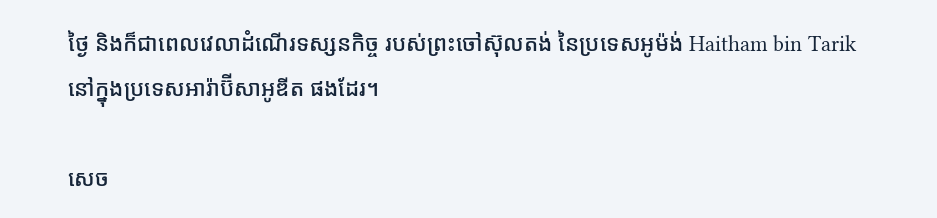ថ្ងៃ និងក៏ជាពេលវេលាដំណើរទស្សនកិច្ច របស់ព្រះចៅស៊ុលតង់ នៃប្រទេសអូម៉ង់ Haitham bin Tarik នៅក្នុងប្រទេសអារ៉ាប៊ីសាអូឌីត ផងដែរ។

សេច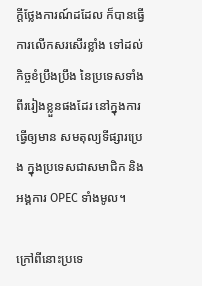ក្តីថ្លែងការណ៍ដដែល ក៏បានធ្វើការលើកសរសើរខ្លាំង ទៅដល់កិច្ចខំប្រឹងប្រឹង នៃប្រទេសទាំងពីររៀងខ្លួនផងដែរ នៅក្នុងការធ្វើឲ្យមាន សមតុល្យទីផ្សារប្រេង ក្នុងប្រទេសជាសមាជិក និងអង្គការ OPEC ទាំងមូល។

ក្រៅពីនោះប្រទេ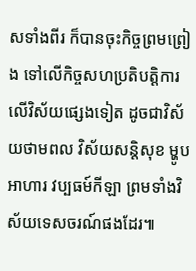សទាំងពីរ ក៏បានចុះកិច្ចព្រមព្រៀង ទៅលើកិច្ចសហប្រតិបត្តិការ លើវិស័យផ្សេងទៀត ដូចជាវិស័យថាមពល វិស័យសន្តិសុខ ម្ហូបអាហារ វប្បធម៍កីឡា ព្រមទាំងវិស័យទេសចរណ៍ផងដែរ៕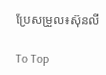ប្រែសម្រួល៖ស៊ុនលី

To Top